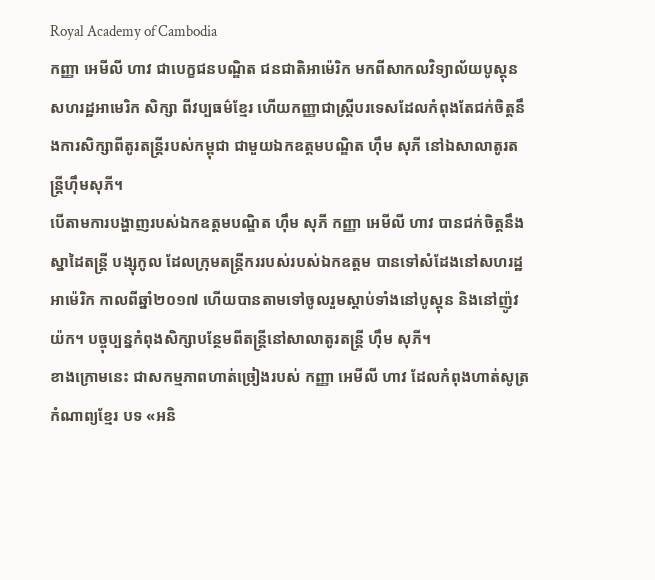Royal Academy of Cambodia
កញ្ញា អេមីលី ហាវ ជាបេក្ខជនបណ្ឌិត ជនជាតិអាម៉េរិក មកពីសាកលវិទ្យាល័យបូស្តុន សហរដ្ឋអាមេរិក សិក្សា ពីវប្បធម៌ខ្មែរ ហើយកញ្ញាជាស្រ្តីបរទេសដែលកំពុងតែជក់ចិត្តនឹងការសិក្សាពីតូរតន្ត្រីរបស់កម្ពុជា ជាមួយឯកឧត្តមបណ្ឌិត ហ៊ឹម សុភី នៅឯសាលាតូរតន្ត្រីហ៊ឹមសុភី។
បើតាមការបង្ហាញរបស់ឯកឧត្តមបណ្ឌិត ហ៊ឹម សុភី កញ្ញា អេមីលី ហាវ បានជក់ចិត្តនឹងស្នាដៃតន្ត្រី បង្សុកូល ដែលក្រុមតន្ត្រីកររបស់របស់ឯកឧត្តម បានទៅសំដែងនៅសហរដ្ឋអាម៉េរិក កាលពីឆ្នាំ២០១៧ ហើយបានតាមទៅចូលរួមស្តាប់ទាំងនៅបូស្តុន និងនៅញ៉ូវយ៉ក។ បច្ចុប្បន្នកំពុងសិក្សាបន្ថែមពីតន្ត្រីនៅសាលាតូរតន្ត្រី ហ៊ឹម សុភី។
ខាងក្រោមនេះ ជាសកម្មភាពហាត់ច្រៀងរបស់ កញ្ញា អេមីលី ហាវ ដែលកំពុងហាត់សូត្រកំណាព្យខ្មែរ បទ «អនិ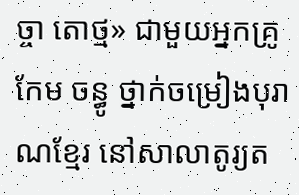ច្ចា តោថ្ម» ជាមួយអ្នកគ្រូ កែម ចន្ធូ ថ្នាក់ចម្រៀងបុរាណខ្មែរ នៅសាលាតូរ្យត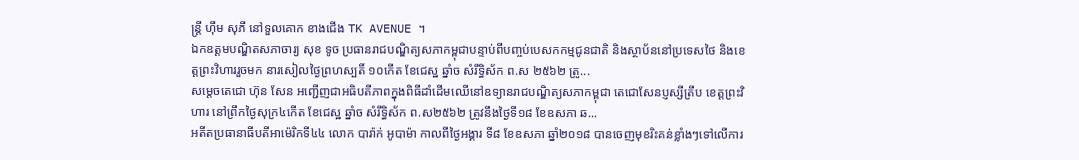ន្រ្តី ហុឹម សុភី នៅទួលគោក ខាងជើង TK AVENUE ។
ឯកឧត្តមបណ្ឌិតសភាចារ្យ សុខ ទូច ប្រធានរាជបណ្ឌិត្យសភាកម្ពុជាបន្ទាប់ពីបញ្ចប់បេសកកម្មជូនជាតិ និងស្ថាប័ននៅប្រទេសថៃ និងខេត្តព្រះវិហាររួចមក នារសៀលថ្ងៃព្រហស្បតិ៍ ១០កើត ខែជេស្ឋ ឆ្នាំច សំរឹទ្ធិស័ក ព.ស ២៥៦២ ត្រូ...
សម្តេចតេជោ ហ៊ុន សែន អញ្ជើញជាអធិបតីភាពក្នុងពិធីដាំដើមឈើនៅឧទ្យានរាជបណ្ឌិត្យសភាកម្ពុជា តេជោសែនប្ញស្សីត្រឹប ខេត្តព្រះវិហារ នៅព្រឹកថ្ងៃសុក្រ៤កើត ខែជេស្ឋ ឆ្នាំច សំរឹទ្ធិស័ក ព.ស២៥៦២ ត្រូវនឹងថ្ងៃទី១៨ ខែឧសភា ឆ...
អតីតប្រធានាធីបតីអាម៉េរិកទី៤៤ លោក បារ៉ាក់ អូបាម៉ា កាលពីថ្ងៃអង្គារ ទី៨ ខែឧសភា ឆ្នាំ២០១៨ បានចេញមុខរិះគន់ខ្លាំងៗទៅលើការ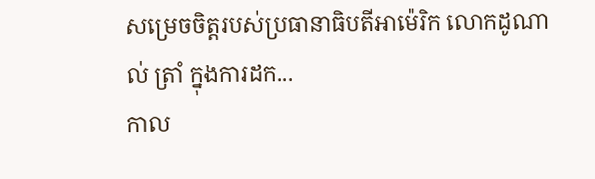សម្រេចចិត្តរបស់ប្រធានាធិបតីអាម៉េរិក លោកដូណាល់ ត្រាំ ក្នុងការដក...
កាល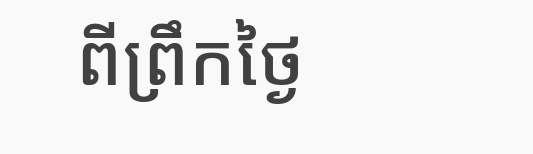ពីព្រឹកថ្ងៃ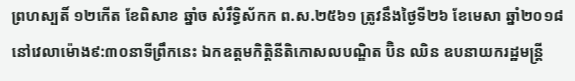ព្រហស្បតិ៍ ១២កើត ខែពិសាខ ឆ្នាំច សំរឹទ្ធិស័កក ព.ស.២៥៦១ ត្រូវនឹងថ្ងៃទី២៦ ខែមេសា ឆ្នាំ២០១៨ នៅវេលាម៉ោង៩:៣០នាទីព្រឹកនេះ ឯកឧត្តមកិត្តិនីតិកោសលបណ្ឌិត ប៊ិន ឈិន ឧបនាយករដ្ឋមន្ត្រី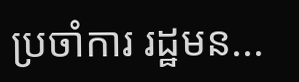ប្រចាំការ រដ្ឋមន...